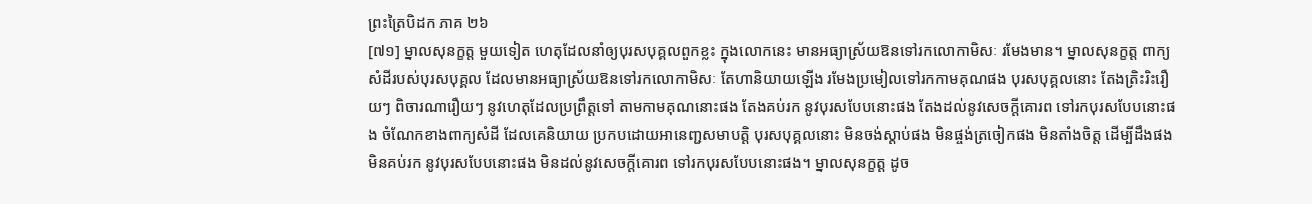ព្រះត្រៃបិដក ភាគ ២៦
[៧១] ម្នាលសុនក្ខត្ត មួយទៀត ហេតុដែលនាំឲ្យបុរសបុគ្គលពួកខ្លះ ក្នុងលោកនេះ មានអធ្យាស្រ័យឱនទៅរកលោកាមិសៈ រមែងមាន។ ម្នាលសុនក្ខត្ត ពាក្យសំដីរបស់បុរសបុគ្គល ដែលមានអធ្យាស្រ័យឱនទៅរកលោកាមិសៈ តែហានិយាយឡើង រមែងប្រមៀលទៅរកកាមគុណផង បុរសបុគ្គលនោះ តែងត្រិះរិះរឿយៗ ពិចារណារឿយៗ នូវហេតុដែលប្រព្រឹត្តទៅ តាមកាមគុណនោះផង តែងគប់រក នូវបុរសបែបនោះផង តែងដល់នូវសេចក្តីគោរព ទៅរកបុរសបែបនោះផង ចំណែកខាងពាក្យសំដី ដែលគេនិយាយ ប្រកបដោយអានេញ្ជសមាបត្តិ បុរសបុគ្គលនោះ មិនចង់ស្តាប់ផង មិនផ្ចង់ត្រចៀកផង មិនតាំងចិត្ត ដើម្បីដឹងផង មិនគប់រក នូវបុរសបែបនោះផង មិនដល់នូវសេចក្តីគោរព ទៅរកបុរសបែបនោះផង។ ម្នាលសុនក្ខត្ត ដូច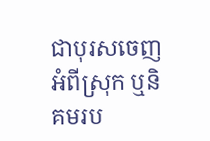ជាបុរសចេញអំពីស្រុក ឬនិគមរប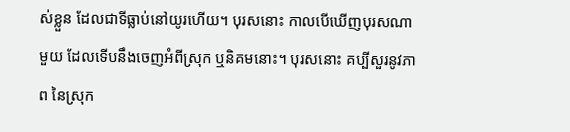ស់ខ្លួន ដែលជាទីធ្លាប់នៅយូរហើយ។ បុរសនោះ កាលបើឃើញបុរសណាមួយ ដែលទើបនឹងចេញអំពីស្រុក ឬនិគមនោះ។ បុរសនោះ គប្បីសួរនូវភាព នៃស្រុក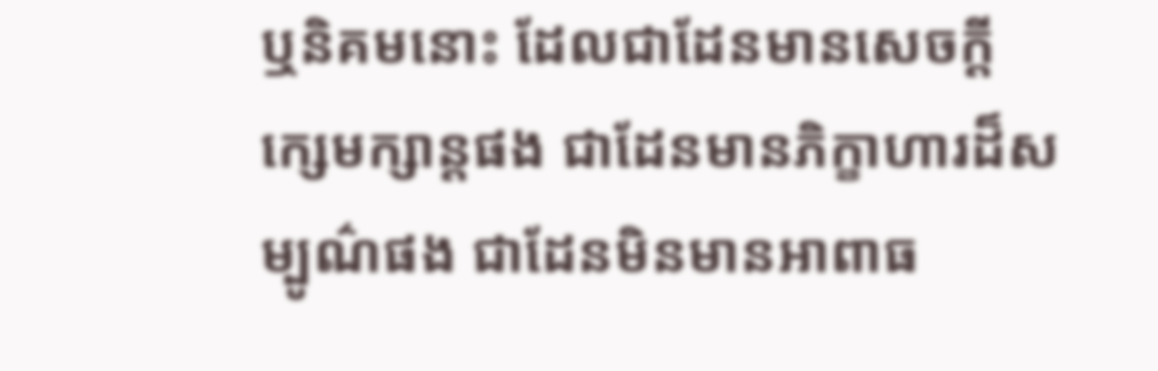ឬនិគមនោះ ដែលជាដែនមានសេចក្តីក្សេមក្សាន្តផង ជាដែនមានភិក្ខាហារដ៏សម្បូណ៌ផង ជាដែនមិនមានអាពាធ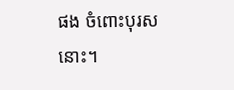ផង ចំពោះបុរសនោះ។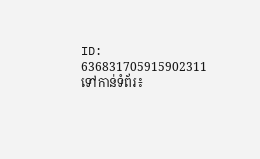ID: 636831705915902311
ទៅកាន់ទំព័រ៖